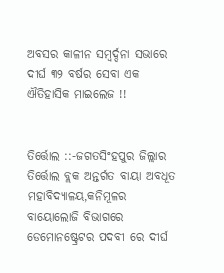ଅବସର କାଳୀନ ସମ୍ବର୍ଦ୍ଦନା ସଭାରେ ଦୀର୍ଘ ୩୨ ବର୍ଷର ସେବା ଏକ ଐତିହାସିକ ମାଇଲେଜ !!


ତିର୍ତ୍ତୋଲ ::-ଜଗତସିଂହପୁର ଜିଲ୍ଲାର ତିର୍ତ୍ତୋଲ ବ୍ଲକ ଅନ୍ତର୍ଗତ ବାୟା ଅବଧୂତ ମହାବିଦ୍ୟାଳୟ,କନିମୂଳର ବାୟୋଲୋଜି ବିଭାଗରେ ଡେମୋନଷ୍ଟ୍ରେଟର ପଦବୀ ରେ ଦୀର୍ଘ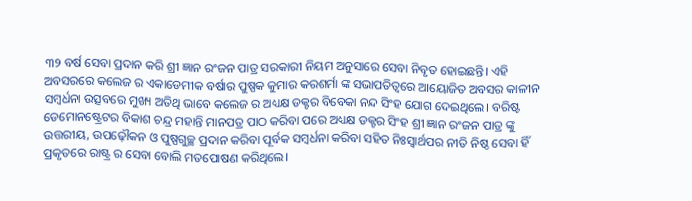୩୨ ବର୍ଷ ସେବା ପ୍ରଦାନ କରି ଶ୍ରୀ ଜ୍ଞାନ ରଂଜନ ପାତ୍ର ସରକାରୀ ନିୟମ ଅନୁସାରେ ସେବା ନିବୃତ ହୋଇଛନ୍ତି। ଏହି ଅବସରରେ କଲେଜ ର ଏକାଡେମୀକ ବର୍ଷାର ପୁଷ୍ପକ କୁମାର କରଶର୍ମା ଙ୍କ ସଭାପତିତ୍ବରେ ଆୟୋଜିତ ଅବସର କାଳୀନ ସମ୍ବର୍ଧନା ଉତ୍ସବରେ ମୁଖ୍ୟ ଅତିଥି ଭାବେ କଲେଜ ର ଅଧ୍ୟକ୍ଷ ଡକ୍ଟର ବିବେକା ନନ୍ଦ ସିଂହ ଯୋଗ ଦେଇଥିଲେ। ବରିଷ୍ଟ ଡେମୋନଷ୍ଟ୍ରେଟର ବିକାଶ ଚନ୍ଦ୍ର ମହାନ୍ତି ମାନପତ୍ର ପାଠ କରିବା ପରେ ଅଧ୍ୟକ୍ଷ ଡକ୍ଟର ସିଂହ ଶ୍ରୀ ଜ୍ଞାନ ରଂଜନ ପାତ୍ର ଙ୍କୁ ଉତ୍ତରୀୟ, ଉପଢ଼ୌକନ ଓ ପୁଷ୍ପଗୁଚ୍ଛ ପ୍ରଦାନ କରିବା ପୂର୍ବକ ସମ୍ବର୍ଧନା କରିବା ସହିତ ନିଃସ୍ୱାର୍ଥପର ନୀତି ନିଷ୍ଠ ସେବା ହିଁ ପ୍ରକୃତରେ ରାଷ୍ଟ୍ର ର ସେବା ବୋଲି ମତପୋଷଣ କରିଥିଲେ।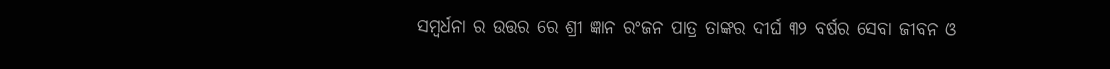ସମ୍ବର୍ଧନା ର ଉତ୍ତର ରେ ଶ୍ରୀ ଜ୍ଞାନ ରଂଜନ ପାତ୍ର ତାଙ୍କର ଦୀର୍ଘ ୩୨ ବର୍ଷର ସେବା ଜୀବନ ଓ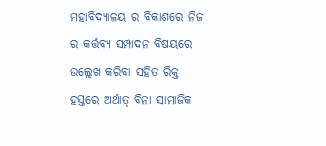ମହାବିଦ୍ୟାଳୟ ର ବିକାଶରେ ନିଜ ର କର୍ତ୍ତବ୍ୟ ସମ୍ପାଦନ ବିଷୟରେ ଉଲ୍ଲେଖ କରିବା ସହିତ ରିକ୍ତ ହସ୍ତରେ ଅର୍ଥାତ୍ ବିନା ସାମାଜିକ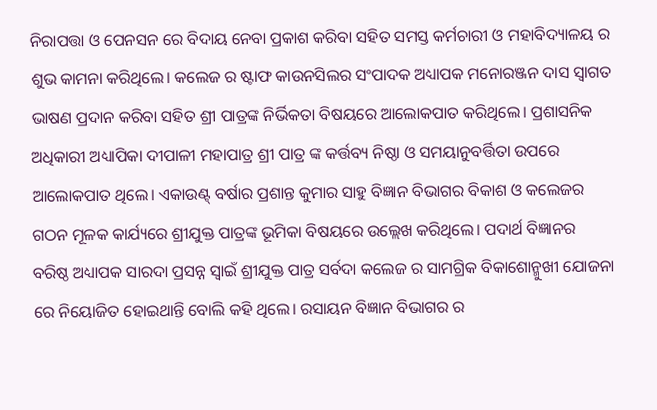ନିରାପତ୍ତା ଓ ପେନସନ ରେ ବିଦାୟ ନେବା ପ୍ରକାଶ କରିବା ସହିତ ସମସ୍ତ କର୍ମଚାରୀ ଓ ମହାବିଦ୍ୟାଳୟ ର ଶୁଭ କାମନା କରିଥିଲେ। କଲେଜ ର ଷ୍ଟାଫ କାଉନସିଲର ସଂପାଦକ ଅଧ୍ୟାପକ ମନୋରଞ୍ଜନ ଦାସ ସ୍ୱାଗତ ଭାଷଣ ପ୍ରଦାନ କରିବା ସହିତ ଶ୍ରୀ ପାତ୍ରଙ୍କ ନିର୍ଭିକତା ବିଷୟରେ ଆଲୋକପାତ କରିଥିଲେ। ପ୍ରଶାସନିକ ଅଧିକାରୀ ଅଧ୍ୟାପିକା ଦୀପାଳୀ ମହାପାତ୍ର ଶ୍ରୀ ପାତ୍ର ଙ୍କ କର୍ତ୍ତବ୍ୟ ନିଷ୍ଠା ଓ ସମୟାନୁବର୍ତ୍ତିତା ଉପରେ ଆଲୋକପାତ ଥିଲେ। ଏକାଉଣ୍ଟ୍ ବର୍ଷାର ପ୍ରଶାନ୍ତ କୁମାର ସାହୁ ବିଜ୍ଞାନ ବିଭାଗର ବିକାଶ ଓ କଲେଜର ଗଠନ ମୂଳକ କାର୍ଯ୍ୟରେ ଶ୍ରୀଯୁକ୍ତ ପାତ୍ରଙ୍କ ଭୂମିକା ବିଷୟରେ ଉଲ୍ଲେଖ କରିଥିଲେ। ପଦାର୍ଥ ବିଜ୍ଞାନର ବରିଷ୍ଠ ଅଧ୍ୟାପକ ସାରଦା ପ୍ରସନ୍ନ ସ୍ୱାଇଁ ଶ୍ରୀଯୁକ୍ତ ପାତ୍ର ସର୍ବଦା କଲେଜ ର ସାମଗ୍ରିକ ବିକାଶୋନ୍ମୁଖୀ ଯୋଜନା ରେ ନିୟୋଜିତ ହୋଇଥାନ୍ତି ବୋଲି କହି ଥିଲେ। ରସାୟନ ବିଜ୍ଞାନ ବିଭାଗର ର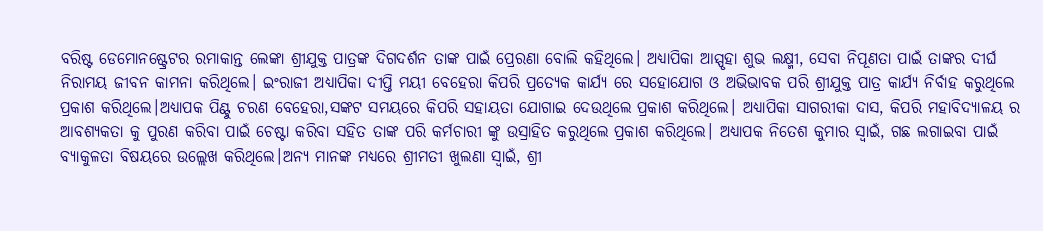ବରିଷ୍ଟ ଡେମୋନଷ୍ଟ୍ରେଟର ରମାକାନ୍ତ ଲେଙ୍କା ଶ୍ରୀଯୁକ୍ତ ପାତ୍ରଙ୍କ ଦିଗଦର୍ଶନ ତାଙ୍କ ପାଇଁ ପ୍ରେରଣା ବୋଲି କହିଥିଲେ। ଅଧ୍ୟାପିକା ଆସ୍ପୃହା ଶୁଭ ଲକ୍ଷ୍ମୀ, ସେବା ନିପୂଣତା ପାଇଁ ତାଙ୍କର ଦୀର୍ଘ ନିରାମୟ ଜୀବନ କାମନା କରିଥିଲେ। ଇଂରାଜୀ ଅଧ୍ୟାପିକା ଦୀପ୍ତି ମୟୀ ବେହେରା କିପରି ପ୍ରତ୍ୟେକ କାର୍ଯ୍ୟ ରେ ସହୋଯୋଗ ଓ ଅଭିଭାବକ ପରି ଶ୍ରୀଯୁକ୍ତ ପାତ୍ର କାର୍ଯ୍ୟ ନିର୍ବାହ କରୁଥିଲେ ପ୍ରକାଶ କରିଥିଲେ।ଅଧ୍ୟାପକ ପିଣ୍ଟୁ ଚରଣ ବେହେରା,ସଙ୍କଟ ସମୟରେ କିପରି ସହାୟତା ଯୋଗାଇ ଦେଉଥିଲେ ପ୍ରକାଶ କରିଥିଲେ। ଅଧ୍ୟାପିକା ସାଗରୀକା ଦାସ, କିପରି ମହାବିଦ୍ୟାଳୟ ର ଆବଶ୍ୟକତା କୁ ପୁରଣ କରିବା ପାଇଁ ଚେଷ୍ଟା କରିବା ସହିତ ତାଙ୍କ ପରି କର୍ମଚାରୀ ଙ୍କୁ ଉସ୍ରାହିତ କରୁଥିଲେ ପ୍ରକାଶ କରିଥିଲେ। ଅଧ୍ୟାପକ ନିତେଶ କୁମାର ସ୍ବାଇଁ, ଗଛ ଲଗାଇବା ପାଇଁ ବ୍ୟାକୁଳତା ବିଷୟରେ ଉଲ୍ଲେଖ କରିଥିଲେ।ଅନ୍ୟ ମାନଙ୍କ ମଧ୍ୟରେ ଶ୍ରୀମତୀ ଖୁଲଣା ସ୍ୱାଇଁ, ଶ୍ରୀ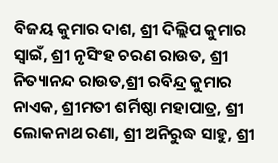ବିଜୟ କୁମାର ଦାଶ, ଶ୍ରୀ ଦିଲ୍ଲିପ କୁମାର ସ୍ବାଇଁ, ଶ୍ରୀ ନୃସିଂହ ଚରଣ ରାଉତ, ଶ୍ରୀ ନିତ୍ୟାନନ୍ଦ ରାଉତ,ଶ୍ରୀ ରବିନ୍ଦ୍ର କୁମାର ନାଏକ, ଶ୍ରୀମତୀ ଶର୍ମିଷ୍ଠା ମହାପାତ୍ର, ଶ୍ରୀ ଲୋକନାଥ ରଣା, ଶ୍ରୀ ଅନିରୁଦ୍ଧ ସାହୁ, ଶ୍ରୀ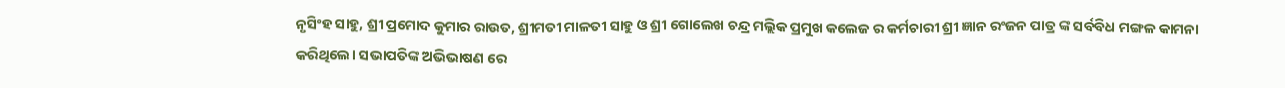ନୃସିଂହ ସାହୁ, ଶ୍ରୀ ପ୍ରମୋଦ କୁମାର ରାଉତ, ଶ୍ରୀମତୀ ମାଳତୀ ସାହୁ ଓ ଶ୍ରୀ ଗୋଲେଖ ଚନ୍ଦ୍ର ମଲ୍ଲିକ ପ୍ରମୁଖ କଲେଜ ର କର୍ମଚାରୀ ଶ୍ରୀ ଜ୍ଞାନ ରଂଜନ ପାତ୍ର ଙ୍କ ସର୍ବବିଧ ମଙ୍ଗଳ କାମନା କରିଥିଲେ। ସଭାପତିଙ୍କ ଅଭିଭାଷଣ ରେ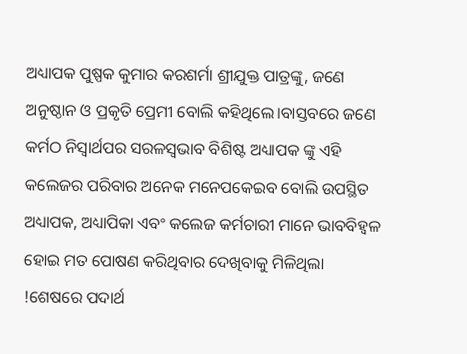ଅଧ୍ୟାପକ ପୁଷ୍ପକ କୁମାର କରଶର୍ମା ଶ୍ରୀଯୁକ୍ତ ପାତ୍ରଙ୍କୁ, ଜଣେ ଅନୁଷ୍ଠାନ ଓ ପ୍ରକୃତି ପ୍ରେମୀ ବୋଲି କହିଥିଲେ।ବାସ୍ତବରେ ଜଣେ କର୍ମଠ ନିସ୍ଵାର୍ଥପର ସରଳସ୍ଵଭାବ ବିଶିଷ୍ଟ ଅଧ୍ୟାପକ ଙ୍କୁ ଏହି କଲେଜର ପରିବାର ଅନେକ ମନେପକେଇବ ବୋଲି ଉପସ୍ଥିତ ଅଧ୍ୟାପକ, ଅଧ୍ୟାପିକା ଏବଂ କଲେଜ କର୍ମଚାରୀ ମାନେ ଭାବବିହ୍ୱଳ ହୋଇ ମତ ପୋଷଣ କରିଥିବାର ଦେଖିବାକୁ ମିଳିଥିଲା !ଶେଷରେ ପଦାର୍ଥ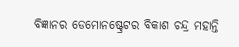ବିଜ୍ଞାନର ଡେମୋନଷ୍ଟ୍ରେଟର ବିକାଶ ଚନ୍ଦ୍ର ମହାନ୍ତି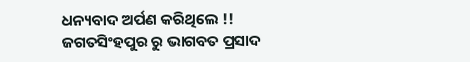ଧନ୍ୟବାଦ ଅର୍ପଣ କରିଥିଲେ !!
ଜଗତସିଂହପୁର ରୁ ଭାଗବତ ପ୍ରସାଦ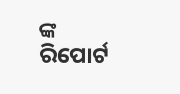ଙ୍କ ରିପୋର୍ଟ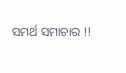ସମର୍ଥ ସମାଚାର !!